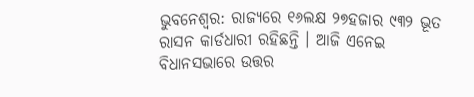ଭୁବନେଶ୍ୱର: ରାଜ୍ୟରେ ୧୬ଲକ୍ଷ ୨୭ହଜାର ୯୩୨ ଭୂତ ରାସନ କାର୍ଡଧାରୀ ରହିଛନ୍ତି । ଆଜି ଏନେଇ ବିଧାନସଭାରେ ଉତ୍ତର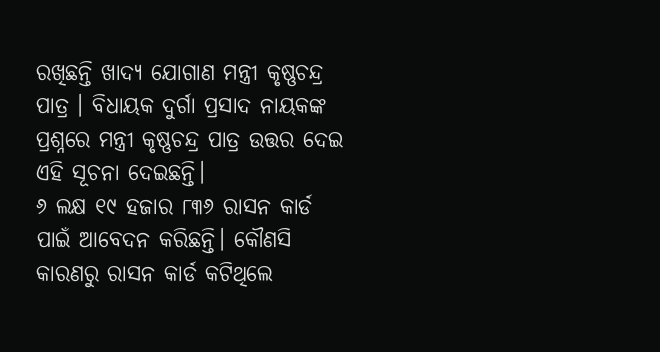ରଖିଛନ୍ତି ଖାଦ୍ୟ ଯୋଗାଣ ମନ୍ତ୍ରୀ କୃଷ୍ଣଚନ୍ଦ୍ର ପାତ୍ର । ବିଧାୟକ ଦୁର୍ଗା ପ୍ରସାଦ ନାୟକଙ୍କ ପ୍ରଶ୍ନରେ ମନ୍ତ୍ରୀ କୃଷ୍ଣଚନ୍ଦ୍ର ପାତ୍ର ଉତ୍ତର ଦେଇ ଏହି ସୂଚନା ଦେଇଛନ୍ତି।
୬ ଲକ୍ଷ ୧୯ ହଜାର ୮୩୬ ରାସନ କାର୍ଡ ପାଇଁ ଆବେଦନ କରିଛନ୍ତି। କୌଣସି କାରଣରୁ ରାସନ କାର୍ଡ କଟିଥିଲେ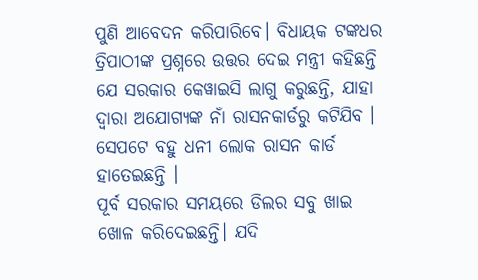ପୁଣି ଆବେଦନ କରିପାରିବେ। ବିଧାୟକ ଟଙ୍କଧର ତ୍ରିପାଠୀଙ୍କ ପ୍ରଶ୍ନରେ ଉତ୍ତର ଦେଇ ମନ୍ତ୍ରୀ କହିଛନ୍ତି ଯେ ସରକାର କେୱାଇସି ଲାଗୁ କରୁଛନ୍ତି, ଯାହା ଦ୍ୱାରା ଅଯୋଗ୍ୟଙ୍କ ନାଁ ରାସନକାର୍ଡରୁ କଟିଯିବ । ସେପଟେ ବହୁ ଧନୀ ଲୋକ ରାସନ କାର୍ଡ ହାତେଇଛନ୍ତି ।
ପୂର୍ବ ସରକାର ସମୟରେ ଡିଲର ସବୁ ଖାଇ ଖୋଳ କରିଦେଇଛନ୍ତି। ଯଦି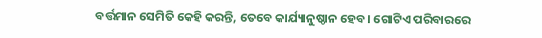ବର୍ତ୍ତମାନ ସେମିତି କେହି କରନ୍ତି, ତେବେ କାର୍ଯ୍ୟାନୁଷ୍ଠାନ ହେବ। ଗୋଟିଏ ପରିବାରରେ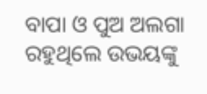ବାପା ଓ ପୁଅ ଅଲଗା ରହୁଥିଲେ ଉଭୟଙ୍କୁ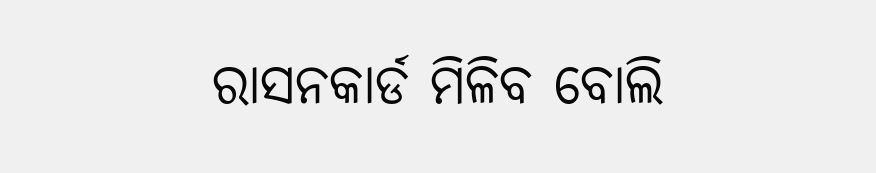ରାସନକାର୍ଡ ମିଳିବ ବୋଲି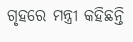ଗୃହରେ ମନ୍ତ୍ରୀ କହିଛନ୍ତି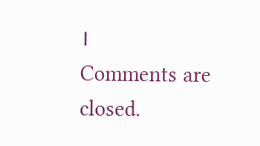।
Comments are closed.